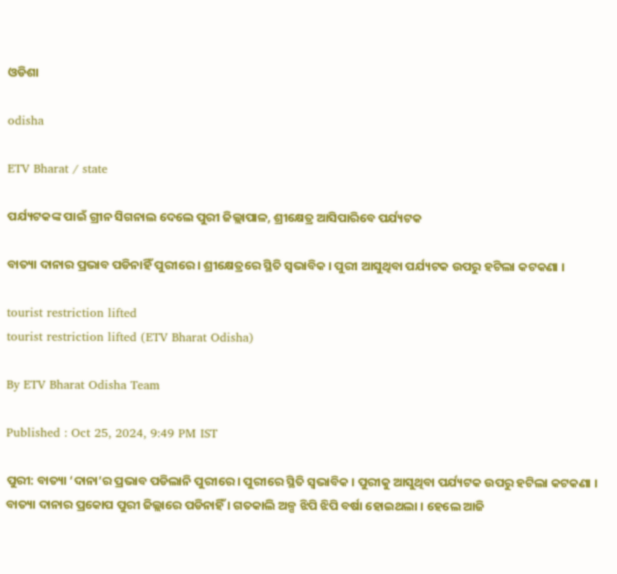ଓଡିଶା

odisha

ETV Bharat / state

ପର୍ଯ୍ୟଟକଙ୍କ ପାଇଁ ଗ୍ରୀନ ସିଗନାଲ ଦେଲେ ପୁରୀ ଜିଲ୍ଲାପାଳ, ଶ୍ରୀକ୍ଷେତ୍ର ଆସିପାରିବେ ପର୍ଯ୍ୟଟକ

ବାତ୍ୟା ଦାନାର ପ୍ରଭାବ ପଡିନାହିଁ ପୁରୀରେ । ଶ୍ରୀକ୍ଷେତ୍ରରେ ସ୍ଥିତି ସ୍ବଭାବିକ । ପୁରୀ ଆସୁଥିବା ପର୍ଯ୍ୟଟକ ଉପରୁ ହଟିଲା କଟକଣା ।

tourist restriction lifted
tourist restriction lifted (ETV Bharat Odisha)

By ETV Bharat Odisha Team

Published : Oct 25, 2024, 9:49 PM IST

ପୁରୀ: ବାତ୍ୟା ‘ଦାନା’ର ପ୍ରଭାବ ପଡିଲାନି ପୁରୀରେ । ପୁରୀରେ ସ୍ଥିତି ସ୍ବଭାବିକ । ପୁରୀକୁ ଆସୁଥିବା ପର୍ଯ୍ୟଟକ ଉପରୁ ହଟିଲା କଟକଣା । ବାତ୍ୟା ଦାନାର ପ୍ରକୋପ ପୁରୀ ଜିଲ୍ଲାରେ ପଡିନାହିଁ । ଗତକାଲି ଅଳ୍ପ ଝିପି ଝିପି ବର୍ଷା ହୋଇଥଲା । ହେଲେ ଆଜି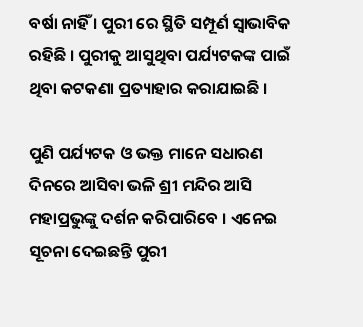ବର୍ଷା ନାହିଁ । ପୁରୀ ରେ ସ୍ଥିତି ସମ୍ପୂର୍ଣ ସ୍ଵାଭାବିକ ରହିଛି । ପୁରୀକୁ ଆସୁଥିବା ପର୍ଯ୍ୟଟକଙ୍କ ପାଇଁ ଥିବା କଟକଣା ପ୍ରତ୍ୟାହାର କରାଯାଇଛି ।

ପୁଣି ପର୍ଯ୍ୟଟକ ଓ ଭକ୍ତ ମାନେ ସଧାରଣ ଦିନରେ ଆସିବା ଭଳି ଶ୍ରୀ ମନ୍ଦିର ଆସି ମହାପ୍ରଭୁଙ୍କୁ ଦର୍ଶନ କରିପାରିବେ । ଏନେଇ ସୂଚନା ଦେଇଛନ୍ତି ପୁରୀ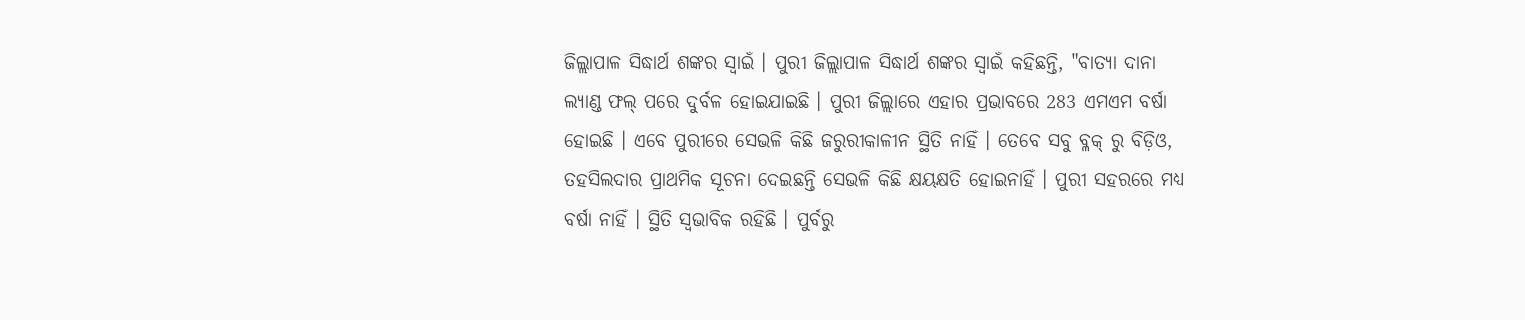ଜିଲ୍ଲାପାଳ ସିଦ୍ଧାର୍ଥ ଶଙ୍କର ସ୍ବାଇଁ । ପୁରୀ ଜିଲ୍ଲାପାଳ ସିଦ୍ଧାର୍ଥ ଶଙ୍କର ସ୍ବାଇଁ କହିଛନ୍ତି, "ବାତ୍ୟା ଦାନା ଲ୍ୟାଣ୍ଡ ଫଲ୍ ପରେ ଦୁର୍ବଳ ହୋଇଯାଇଛି । ପୁରୀ ଜିଲ୍ଲାରେ ଏହାର ପ୍ରଭାବରେ 283 ଏମଏମ ବର୍ଷା ହୋଇଛି । ଏବେ ପୁରୀରେ ସେଭଳି କିଛି ଜରୁରୀକାଳୀନ ସ୍ଥିତି ନାହିଁ । ତେବେ ସବୁ ବ୍ଳକ୍ ରୁ ବିଡ଼ିଓ, ତହସିଲଦାର ପ୍ରାଥମିକ ସୂଚନା ଦେଇଛନ୍ତି ସେଭଳି କିଛି କ୍ଷୟକ୍ଷତି ହୋଇନାହିଁ । ପୁରୀ ସହରରେ ମଧ୍ୟ ବର୍ଷା ନାହିଁ । ସ୍ଥିତି ସ୍ବଭାବିକ ରହିଛି । ପୁର୍ବରୁ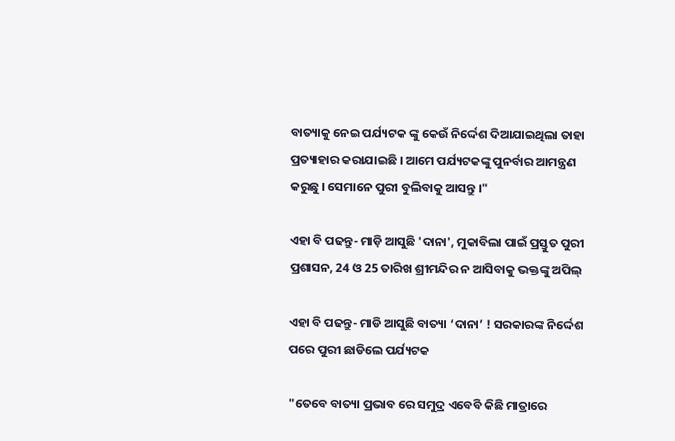ବାତ୍ୟାକୁ ନେଇ ପର୍ଯ୍ୟଟକ ଙ୍କୁ କେଉଁ ନିର୍ଦ୍ଦେଶ ଦିଆଯାଇଥିଲା ତାହା ପ୍ରତ୍ୟାହାର କରାଯାଇଛି । ଆମେ ପର୍ଯ୍ୟଟକଙ୍କୁ ପୁନର୍ବାର ଆମନ୍ତ୍ରଣ କରୁଛୁ । ସେମାନେ ପୁରୀ ବୁଲିବାକୁ ଆସନ୍ତୁ ।"

ଏହା ବି ପଢନ୍ତୁ- ମାଡ଼ି ଆସୁଛି 'ଦାନା', ମୁକାବିଲା ପାଇଁ ପ୍ରସ୍ତୁତ ପୁରୀ ପ୍ରଶାସନ, 24 ଓ 25 ତାରିଖ ଶ୍ରୀମନ୍ଦିର ନ ଆସିବାକୁ ଭକ୍ତଙ୍କୁ ଅପିଲ୍

ଏହା ବି ପଢନ୍ତୁ- ମାଡି ଆସୁଛି ବାତ୍ୟା ‘ଦାନା’ ! ସରକାରଙ୍କ ନିର୍ଦ୍ଦେଶ ପରେ ପୁରୀ ଛାଡିଲେ ପର୍ଯ୍ୟଟକ

"ତେବେ ବାତ୍ୟା ପ୍ରଭାବ ରେ ସମୁଦ୍ର ଏବେବି କିଛି ମାତ୍ରାରେ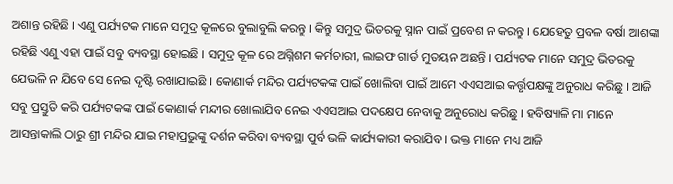ଅଶାନ୍ତ ରହିଛି । ଏଣୁ ପର୍ଯ୍ୟଟକ ମାନେ ସମୁଦ୍ର କୂଳରେ ବୁଲାବୁଲି କରନ୍ତୁ । କିନ୍ତୁ ସମୁଦ୍ର ଭିତରକୁ ସ୍ନାନ ପାଇଁ ପ୍ରବେଶ ନ କରନ୍ତୁ । ଯେହେତୁ ପ୍ରବଳ ବର୍ଷା ଆଶଙ୍କା ରହିଛି ଏଣୁ ଏହା ପାଇଁ ସବୁ ବ୍ୟବସ୍ଥା ହୋଇଛି । ସମୁଦ୍ର କୂଳ ରେ ଅଗ୍ନିଶମ କର୍ମଚାରୀ, ଲାଇଫ ଗାର୍ଡ ମୁତୟନ ଅଛନ୍ତି । ପର୍ଯ୍ୟଟକ ମାନେ ସମୁଦ୍ର ଭିତରକୁ ଯେଭଳି ନ ଯିବେ ସେ ନେଇ ଦୃଷ୍ଟି ରଖାଯାଇଛି । କୋଣାର୍କ ମନ୍ଦିର ପର୍ଯ୍ୟଟକଙ୍କ ପାଇଁ ଖୋଲିବା ପାଇଁ ଆମେ ଏଏସଆଇ କର୍ତ୍ତୃପକ୍ଷଙ୍କୁ ଅନୁରାଧ କରିଛୁ । ଆଜି ସବୁ ପ୍ରସ୍ତୁତି କରି ପର୍ଯ୍ୟଟକଙ୍କ ପାଇଁ କୋଣାର୍କ ମନ୍ଦୀର ଖୋଲାଯିବ ନେଇ ଏଏସଆଇ ପଦକ୍ଷେପ ନେବାକୁ ଅନୁରୋଧ କରିଛୁ । ହବିଷ୍ୟାଳି ମା ମାନେ ଆସନ୍ତାକାଲି ଠାରୁ ଶ୍ରୀ ମନ୍ଦିର ଯାଇ ମହାପ୍ରଭୁଙ୍କୁ ଦର୍ଶନ କରିବା ବ୍ୟବସ୍ଥା ପୁର୍ବ ଭଳି କାର୍ଯ୍ୟକାରୀ କରାଯିବ । ଭକ୍ତ ମାନେ ମଧ୍ୟ ଆଜି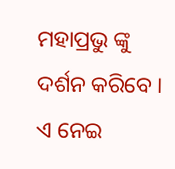ମହାପ୍ରଭୁ ଙ୍କୁ ଦର୍ଶନ କରିବେ । ଏ ନେଇ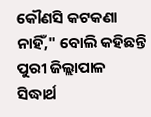କୌଣସି କଟକଣା ନାହିଁ," ବୋଲି କହିଛନ୍ତି ପୁରୀ ଜିଲ୍ଲାପାଳ ସିଦ୍ଧାର୍ଥ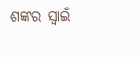ଶଙ୍କର ସ୍ବାଇଁ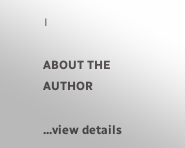।

ABOUT THE AUTHOR

...view details